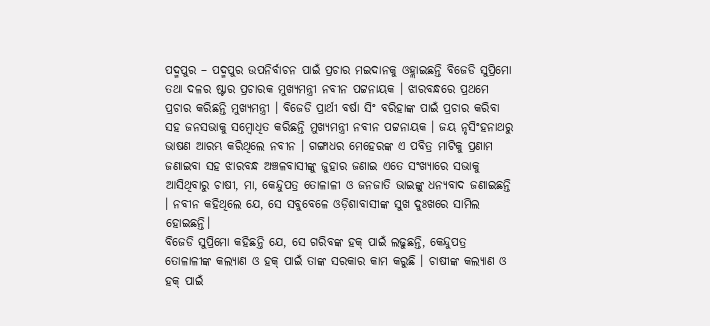ପଦ୍ମପୁର – ପଦ୍ମପୁର ଉପନିର୍ବାଚନ ପାଇଁ ପ୍ରଚାର ମଇଦାନକୁ ଓହ୍ଲାଇଛନ୍ତି ବିଜେଡି ସୁପ୍ରିମୋ ତଥା ଦଳର ଷ୍ଟାର ପ୍ରଚାରକ ମୁଖ୍ୟମନ୍ତ୍ରୀ ନବୀନ ପଟ୍ଟନାୟକ । ଝାରବନ୍ଧରେ ପ୍ରଥମେ ପ୍ରଚାର କରିଛନ୍ତି ମୁଖ୍ୟମନ୍ତ୍ରୀ । ବିଜେଡି ପ୍ରାର୍ଥୀ ବର୍ଷା ସିଂ ବରିହାଙ୍କ ପାଇଁ ପ୍ରଚାର କରିବା ସହ ଜନସଭାକୁ ସମ୍ବୋଧିତ କରିଛନ୍ତି ମୁଖ୍ୟମନ୍ତ୍ରୀ ନବୀନ ପଟ୍ଟନାୟକ । ଜୟ ନୃସିଂହନାଥରୁ ଭାଷଣ ଆରମ୍ଭ କରିଥିଲେ ନବୀନ । ଗଙ୍ଗାଧର ମେହେରଙ୍କ ଏ ପବିତ୍ର ମାଟିକୁ ପ୍ରଣାମ ଜଣାଇବା ସହ ଝାରବନ୍ଧ ଅଞ୍ଚଳବାସୀଙ୍କୁ ଜୁହାର ଜଣାଇ ଏତେ ସଂଖ୍ୟାରେ ସଭାକୁ ଆସିଥିବାରୁ ଚାଷୀ, ମା, କେନ୍ଦୁପତ୍ର ତୋଳାଳୀ ଓ ଜନଜାତି ଭାଇଙ୍କୁ ଧନ୍ୟବାଦ ଜଣାଇଛନ୍ତି । ନବୀନ କହିଥିଲେ ଯେ, ସେ ସବୁବେଳେ ଓଡ଼ିଶାବାସୀଙ୍କ ସୁଖ ଦୁଃଖରେ ସାମିଲ ହୋଇଛନ୍ତି।
ବିଜେଡି ସୁପ୍ରିମୋ କହିଛନ୍ତି ଯେ, ସେ ଗରିବଙ୍କ ହକ୍ ପାଇଁ ଲଢୁଛନ୍ତି, କେନ୍ଦୁପତ୍ର ତୋଳାଳୀଙ୍କ କଲ୍ୟାଣ ଓ ହକ୍ ପାଇଁ ତାଙ୍କ ସରକାର କାମ କରୁଛି । ଚାଷୀଙ୍କ କଲ୍ୟାଣ ଓ ହକ୍ ପାଇଁ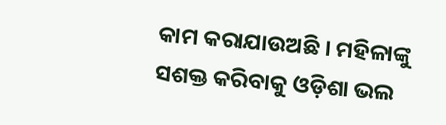କାମ କରାଯାଉଅଛି । ମହିଳାଙ୍କୁ ସଶକ୍ତ କରିବାକୁ ଓଡ଼ିଶା ଭଲ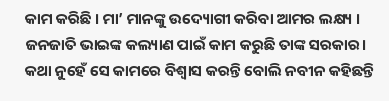କାମ କରିଛି । ମା’ ମାନଙ୍କୁ ଉଦ୍ୟୋଗୀ କରିବା ଆମର ଲକ୍ଷ୍ୟ । ଜନଜାତି ଭାଇଙ୍କ କଲ୍ୟାଣ ପାଇଁ କାମ କରୁଛି ତାଙ୍କ ସରକାର। କଥା ନୁହେଁ ସେ କାମରେ ବିଶ୍ୱାସ କରନ୍ତି ବୋଲି ନବୀନ କହିଛନ୍ତି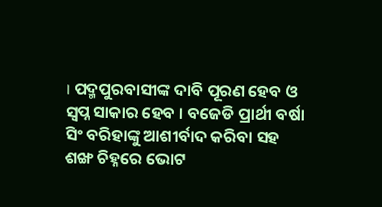। ପଦ୍ମପୁରବାସୀଙ୍କ ଦାବି ପୂରଣ ହେବ ଓ ସ୍ୱପ୍ନ ସାକାର ହେବ । ବଜେଡି ପ୍ରାର୍ଥୀ ବର୍ଷା ସିଂ ବରିହାଙ୍କୁ ଆଶୀର୍ବାଦ କରିବା ସହ ଶଙ୍ଖ ଚିହ୍ନରେ ଭୋଟ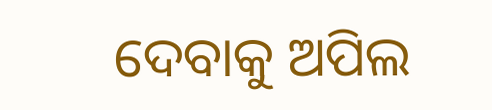ଦେବାକୁ ଅପିଲ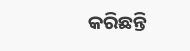କରିଛନ୍ତି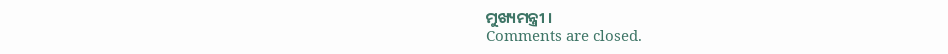ମୁଖ୍ୟମନ୍ତ୍ରୀ ।
Comments are closed.